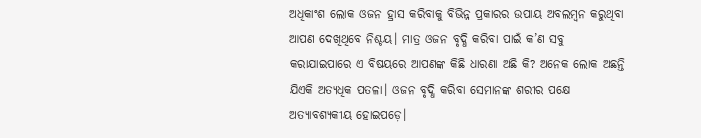ଅଧିକାଂଶ ଲୋକ ଓଜନ ହ୍ରାସ କରିବାକୁ ବିଭିନ୍ନ ପ୍ରକାରର ଉପାୟ ଅବଲମ୍ବନ କରୁଥିବା ଆପଣ ଦେଖିଥିବେ ନିଶ୍ଚୟ। ମାତ୍ର ଓଜନ ବୃଦ୍ଧି କରିବା ପାଇଁ କ’ଣ ସବୁ କରାଯାଇପାରେ ଏ ବିଷୟରେ ଆପଣଙ୍କ କିଛି ଧାରଣା ଅଛି କି? ଅନେକ ଲୋକ ଅଛନ୍ତି ଯିଏକି ଅତ୍ୟଧିକ ପତଳା। ଓଜନ ବୃଦ୍ଧି କରିବା ସେମାନଙ୍କ ଶରୀର ପକ୍ଷେ ଅତ୍ୟାବଶ୍ୟକୀୟ ହୋଇପଡ଼େ।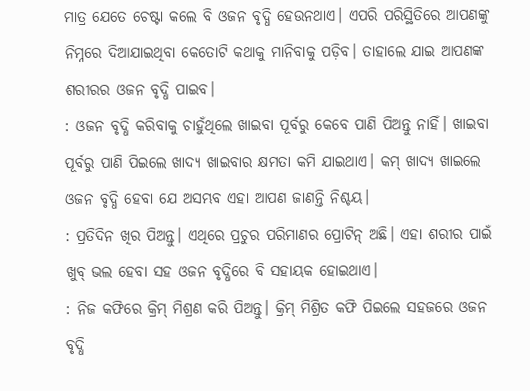ମାତ୍ର ଯେତେ ଚେଷ୍ଟା କଲେ ବି ଓଜନ ବୃଦ୍ଧି ହେଉନଥାଏ। ଏପରି ପରିସ୍ଥିତିରେ ଆପଣଙ୍କୁ ନିମ୍ନରେ ଦିଆଯାଇଥିବା କେତୋଟି କଥାକୁ ମାନିବାକୁ ପଡ଼ିବ। ତାହାଲେ ଯାଇ ଆପଣଙ୍କ ଶରୀରର ଓଜନ ବୃଦ୍ଧି ପାଇବ।
: ଓଜନ ବୃଦ୍ଧି କରିବାକୁ ଚାହୁଁଥିଲେ ଖାଇବା ପୂର୍ବରୁ କେବେ ପାଣି ପିଅନ୍ତୁ ନାହିଁ। ଖାଇବା ପୂର୍ବରୁ ପାଣି ପିଇଲେ ଖାଦ୍ୟ ଖାଇବାର କ୍ଷମତା କମି ଯାଇଥାଏ। କମ୍ ଖାଦ୍ୟ ଖାଇଲେ ଓଜନ ବୃଦ୍ଧି ହେବା ଯେ ଅସମ୍ଭବ ଏହା ଆପଣ ଜାଣନ୍ତି ନିଶ୍ଚୟ।
: ପ୍ରତିଦିନ ଖିର ପିଅନ୍ତୁ। ଏଥିରେ ପ୍ରଚୁର ପରିମାଣର ପ୍ରୋଟିନ୍ ଅଛି। ଏହା ଶରୀର ପାଇଁ ଖୁବ୍ ଭଲ ହେବା ସହ ଓଜନ ବୃଦ୍ଧିରେ ବି ସହାୟକ ହୋଇଥାଏ।
: ନିଜ କଫିରେ କ୍ରିମ୍ ମିଶ୍ରଣ କରି ପିଅନ୍ତୁ। କ୍ରିମ୍ ମିଶ୍ରିତ କଫି ପିଇଲେ ସହଜରେ ଓଜନ ବୃଦ୍ଧି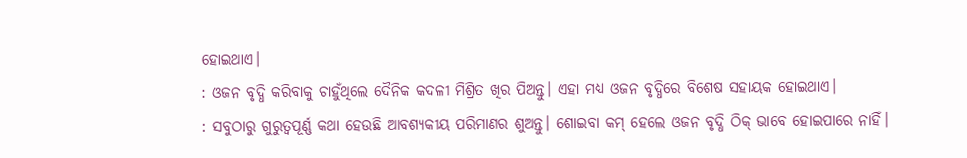ହୋଇଥାଏ।
: ଓଜନ ବୃଦ୍ଧି କରିବାକୁ ଚାହୁଁଥିଲେ ଦୈନିକ କଦଳୀ ମିଶ୍ରିତ ଖିର ପିଅନ୍ତୁ। ଏହା ମଧ୍ୟ ଓଜନ ବୃଦ୍ଧିରେ ବିଶେଷ ସହାୟକ ହୋଇଥାଏ।
: ସବୁଠାରୁ ଗୁରୁତ୍ବପୂର୍ଣ୍ଣ କଥା ହେଉଛି ଆବଶ୍ୟକୀୟ ପରିମାଣର ଶୁଅନ୍ତୁ। ଶୋଇବା କମ୍ ହେଲେ ଓଜନ ବୃଦ୍ଧି ଠିକ୍ ଭାବେ ହୋଇପାରେ ନାହିଁ।